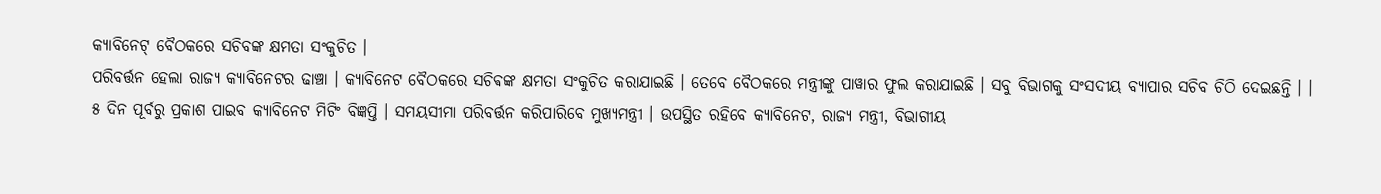କ୍ୟାବିନେଟ୍ ବୈଠକରେ ସଚିବଙ୍କ କ୍ଷମତା ସଂକୁଚିତ ।
ପରିବର୍ତ୍ତନ ହେଲା ରାଜ୍ୟ କ୍ୟାବିନେଟର ଢାଞ୍ଚା । କ୍ୟାବିନେଟ ବୈଠକରେ ସଚିଵଙ୍କ କ୍ଷମତା ସଂକୁଚିତ କରାଯାଇଛି । ତେବେ ବୈଠକରେ ମନ୍ତ୍ରୀଙ୍କୁ ପାୱାର ଫୁଲ କରାଯାଇଛି । ସବୁ ବିଭାଗକୁ ସଂସଦୀୟ ବ୍ୟାପାର ସଚିବ ଚିଠି ଦେଇଛନ୍ତି । । ୫ ଦିନ ପୂର୍ବରୁ ପ୍ରକାଶ ପାଇବ କ୍ୟାବିନେଟ ମିଟିଂ ବିଜ୍ଞପ୍ତି । ସମୟସୀମା ପରିବର୍ତ୍ତନ କରିପାରିବେ ମୁଖ୍ୟମନ୍ତ୍ରୀ । ଉପସ୍ଥିତ ରହିବେ କ୍ୟାବିନେଟ, ରାଜ୍ୟ ମନ୍ତ୍ରୀ, ବିଭାଗୀୟ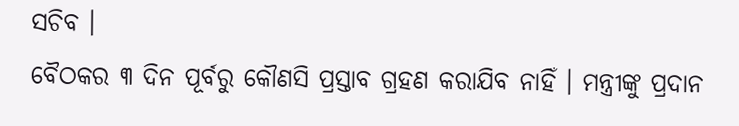ସଚିବ ।
ବୈଠକର ୩ ଦିନ ପୂର୍ବରୁ କୌଣସି ପ୍ରସ୍ତାବ ଗ୍ରହଣ କରାଯିବ ନାହିଁ । ମନ୍ତ୍ରୀଙ୍କୁ ପ୍ରଦାନ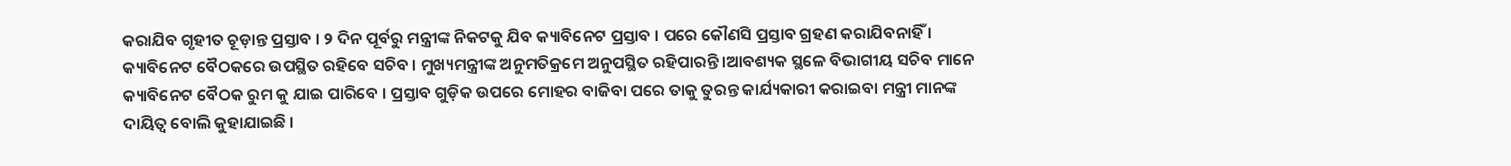କରାଯିବ ଗୃହୀତ ଚୂଡ଼ାନ୍ତ ପ୍ରସ୍ତାବ । ୨ ଦିନ ପୂର୍ବରୁ ମନ୍ତ୍ରୀଙ୍କ ନିକଟକୁ ଯିବ କ୍ୟାବିନେଟ ପ୍ରସ୍ତାବ । ପରେ କୌଣସି ପ୍ରସ୍ତାବ ଗ୍ରହଣ କରାଯିବନାହିଁ । କ୍ୟାବିନେଟ ବୈଠକରେ ଉପସ୍ଥିତ ରହିବେ ସଚିବ । ମୁଖ୍ୟମନ୍ତ୍ରୀଙ୍କ ଅନୁମତିକ୍ରମେ ଅନୁପସ୍ଥିତ ରହିପାରନ୍ତି ।ଆବଶ୍ୟକ ସ୍ଥଳେ ବିଭାଗୀୟ ସଚିବ ମାନେ କ୍ୟାବିନେଟ ବୈଠକ ରୁମ କୁ ଯାଇ ପାରିବେ । ପ୍ରସ୍ତାବ ଗୁଡ଼ିକ ଉପରେ ମୋହର ବାଜିବା ପରେ ତାକୁ ତୁରନ୍ତ କାର୍ଯ୍ୟକାରୀ କରାଇବା ମନ୍ତ୍ରୀ ମାନଙ୍କ ଦାୟିତ୍ୱ ବୋଲି କୁହାଯାଇଛି ।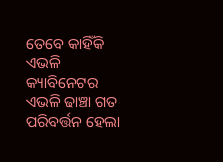ତେବେ କାହିଁକି ଏଭଳି କ୍ୟାବିନେଟର ଏଭଳି ଢାଞ୍ଚା ଗତ ପରିବର୍ତ୍ତନ ହେଲା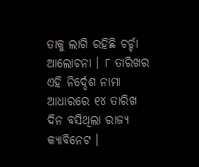ତାକୁ ଲାଗି ରହିଛି ଚର୍ଚ୍ଚା ଆଲୋଚନା । ୮ ତାରିଖର ଏହି ନିର୍ଦ୍ଦେଶ ନାମା ଆଧାରରେ ୧୪ ତାରିଖ ଦିନ ବସିଥିଲା ରାଜ୍ୟ କ୍ୟାବିନେଟ ।